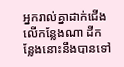អ្នករាល់គ្នាដាក់ជើងលើកន្លែងណា ដីកន្លែងនោះនឹងបានទៅ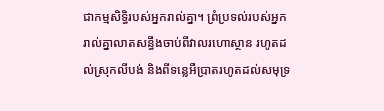ជាកម្មសិទ្ធិរបស់អ្នករាល់គ្នា។ ព្រំប្រទល់របស់អ្នករាល់គ្នាលាតសន្ធឹងចាប់ពីវាលរហោស្ថាន រហូតដល់ស្រុកលីបង់ និងពីទន្លេអឺប្រាតរហូតដល់សមុទ្រ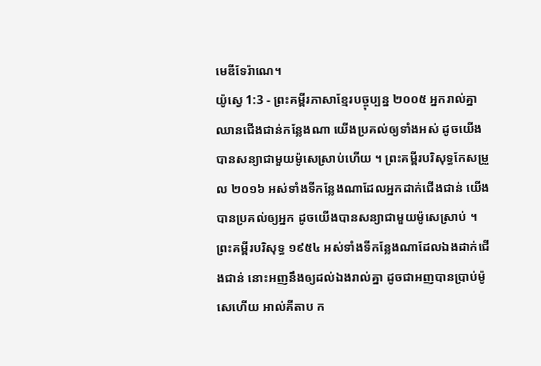មេឌីទែរ៉ាណេ។
យ៉ូស្វេ 1:3 - ព្រះគម្ពីរភាសាខ្មែរបច្ចុប្បន្ន ២០០៥ អ្នករាល់គ្នាឈានជើងជាន់កន្លែងណា យើងប្រគល់ឲ្យទាំងអស់ ដូចយើងបានសន្យាជាមួយម៉ូសេស្រាប់ហើយ ។ ព្រះគម្ពីរបរិសុទ្ធកែសម្រួល ២០១៦ អស់ទាំងទីកន្លែងណាដែលអ្នកដាក់ជើងជាន់ យើងបានប្រគល់ឲ្យអ្នក ដូចយើងបានសន្យាជាមួយម៉ូសេស្រាប់ ។ ព្រះគម្ពីរបរិសុទ្ធ ១៩៥៤ អស់ទាំងទីកន្លែងណាដែលឯងដាក់ជើងជាន់ នោះអញនឹងឲ្យដល់ឯងរាល់គ្នា ដូចជាអញបានប្រាប់ម៉ូសេហើយ អាល់គីតាប ក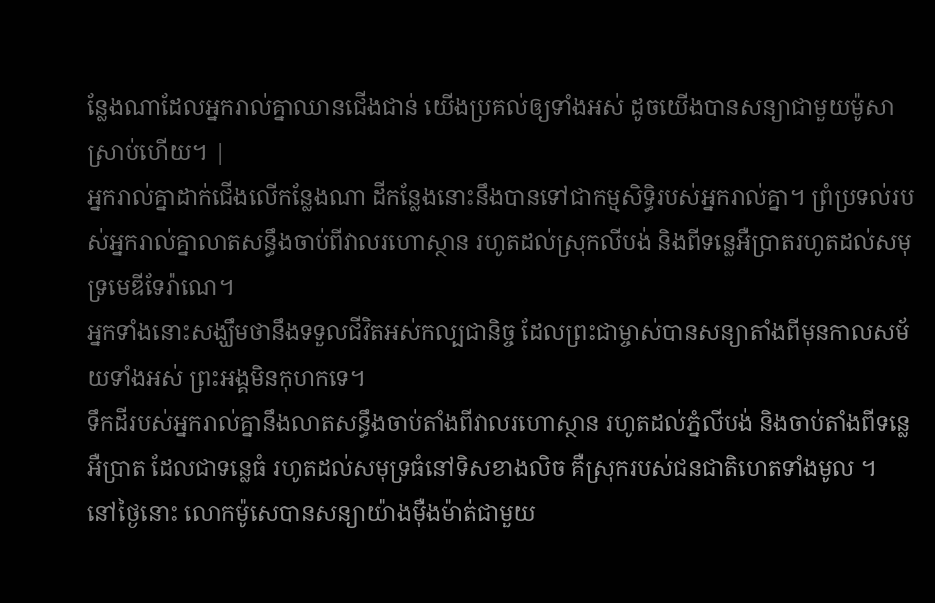ន្លែងណាដែលអ្នករាល់គ្នាឈានជើងជាន់ យើងប្រគល់ឲ្យទាំងអស់ ដូចយើងបានសន្យាជាមួយម៉ូសាស្រាប់ហើយ។ |
អ្នករាល់គ្នាដាក់ជើងលើកន្លែងណា ដីកន្លែងនោះនឹងបានទៅជាកម្មសិទ្ធិរបស់អ្នករាល់គ្នា។ ព្រំប្រទល់របស់អ្នករាល់គ្នាលាតសន្ធឹងចាប់ពីវាលរហោស្ថាន រហូតដល់ស្រុកលីបង់ និងពីទន្លេអឺប្រាតរហូតដល់សមុទ្រមេឌីទែរ៉ាណេ។
អ្នកទាំងនោះសង្ឃឹមថានឹងទទួលជីវិតអស់កល្បជានិច្ច ដែលព្រះជាម្ចាស់បានសន្យាតាំងពីមុនកាលសម័យទាំងអស់ ព្រះអង្គមិនកុហកទេ។
ទឹកដីរបស់អ្នករាល់គ្នានឹងលាតសន្ធឹងចាប់តាំងពីវាលរហោស្ថាន រហូតដល់ភ្នំលីបង់ និងចាប់តាំងពីទន្លេអឺប្រាត ដែលជាទន្លេធំ រហូតដល់សមុទ្រធំនៅទិសខាងលិច គឺស្រុករបស់ជនជាតិហេតទាំងមូល ។
នៅថ្ងៃនោះ លោកម៉ូសេបានសន្យាយ៉ាងម៉ឺងម៉ាត់ជាមួយ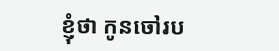ខ្ញុំថា កូនចៅរប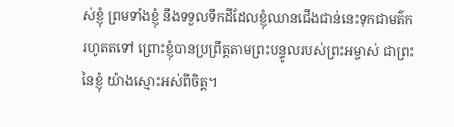ស់ខ្ញុំ ព្រមទាំងខ្ញុំ នឹងទទួលទឹកដីដែលខ្ញុំឈានជើងជាន់នេះទុកជាមត៌ករហូតតទៅ ព្រោះខ្ញុំបានប្រព្រឹត្តតាមព្រះបន្ទូលរបស់ព្រះអម្ចាស់ ជាព្រះនៃខ្ញុំ យ៉ាងស្មោះអស់ពីចិត្ត។